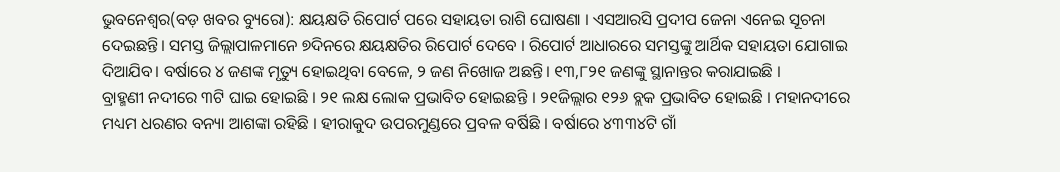ଭୁବନେଶ୍ଵର(ବଡ଼ ଖବର ବ୍ୟୁରୋ): କ୍ଷୟକ୍ଷତି ରିପୋର୍ଟ ପରେ ସହାୟତା ରାଶି ଘୋଷଣା । ଏସଆରସି ପ୍ରଦୀପ ଜେନା ଏନେଇ ସୂଚନା ଦେଇଛନ୍ତି। ସମସ୍ତ ଜିଲ୍ଲାପାଳମାନେ ୭ଦିନରେ କ୍ଷୟକ୍ଷତିର ରିପୋର୍ଟ ଦେବେ । ରିପୋର୍ଟ ଆଧାରରେ ସମସ୍ତଙ୍କୁ ଆର୍ଥିକ ସହାୟତା ଯୋଗାଇ ଦିଆଯିବ। ବର୍ଷାରେ ୪ ଜଣଙ୍କ ମୃତ୍ୟୁ ହୋଇଥିବା ବେଳେ, ୨ ଜଣ ନିଖୋଜ ଅଛନ୍ତି। ୧୩,୮୨୧ ଜଣଙ୍କୁ ସ୍ଥାନାନ୍ତର କରାଯାଇଛି ।
ବ୍ରାହ୍ମଣୀ ନଦୀରେ ୩ଟି ଘାଇ ହୋଇଛି । ୨୧ ଲକ୍ଷ ଲୋକ ପ୍ରଭାବିତ ହୋଇଛନ୍ତି । ୨୧ଜିଲ୍ଲାର ୧୨୬ ବ୍ଲକ ପ୍ରଭାବିତ ହୋଇଛି । ମହାନଦୀରେ ମଧ୍ୟମ ଧରଣର ବନ୍ୟା ଆଶଙ୍କା ରହିଛି । ହୀରାକୁଦ ଉପରମୁଣ୍ଡରେ ପ୍ରବଳ ବର୍ଷିଛି । ବର୍ଷାରେ ୪୩୩୪ଟି ଗାଁ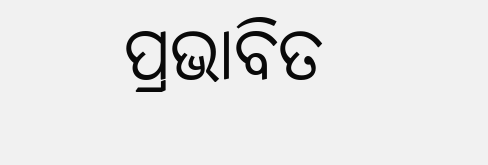ପ୍ରଭାବିତ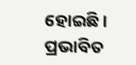ହୋଇଛି । ପ୍ରଭାବିତ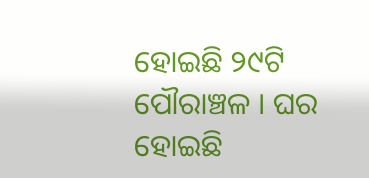ହୋଇଛି ୨୯ଟି ପୌରାଞ୍ଚଳ । ଘର ହୋଇଛି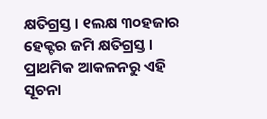କ୍ଷତିଗ୍ରସ୍ତ । ୧ଲକ୍ଷ ୩୦ହଜାର ହେକ୍ଟର ଜମି କ୍ଷତିଗ୍ରସ୍ତ । ପ୍ରାଥମିକ ଆକଳନରୁ ଏହି ସୂଚନା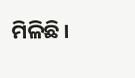ମିଳିଛି ।